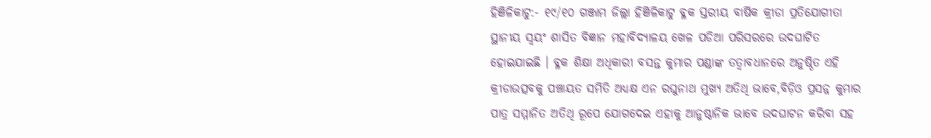ହିଞିଳିକାଟୁ:- ୧୯/୧୦ ଗଞ୍ଜାମ ଜିଲ୍ଲା ହିଞିଳିକାଟୁ ବ୍ଳକ ସ୍ତରୀୟ ବାର୍ଷିକ କ୍ରୀଡା ପ୍ରତିଯୋଗୀତା ସ୍ଥାନୀୟ ସ୍ୱୟଂ ଶାସିତ ବିଜ୍ଞାନ ମହାବିଦ୍ୟାଳୟ ଖେଳ ପଡିଆ ପରିସରରେ ଉଦଘାଟିତ ହୋଇଯାଇଛି । ବ୍ଳକ ଶିକ୍ଷା ଅଧିକାରୀ ବସନ୍ତ କୁମାର ପଣ୍ଡାଙ୍କ ତତ୍ୱାବଧାନରେ ଅନୁଷ୍ଠିତ ଏହି କ୍ରୀଡାଉତ୍ସବକୁ ପଞ୍ଚାୟତ ସମିତି ଅଧ୍ୟକ୍ଷ ଏନ ରଘୁନାଥ ମୁଖ୍ୟ ଅତିଥି ଭାବେ,ବିଡ଼ିଓ ପ୍ରସନ୍ନ କୁମାର ପାତ୍ର ସମ୍ମାନିତ ଅତିଥି ରୂପେ ଯୋଗଦେଇ ଏହାକୁ ଆନୁଷ୍ଠାନିକ ଭାବେ ଉଦଘାଟନ କରିବା ସହ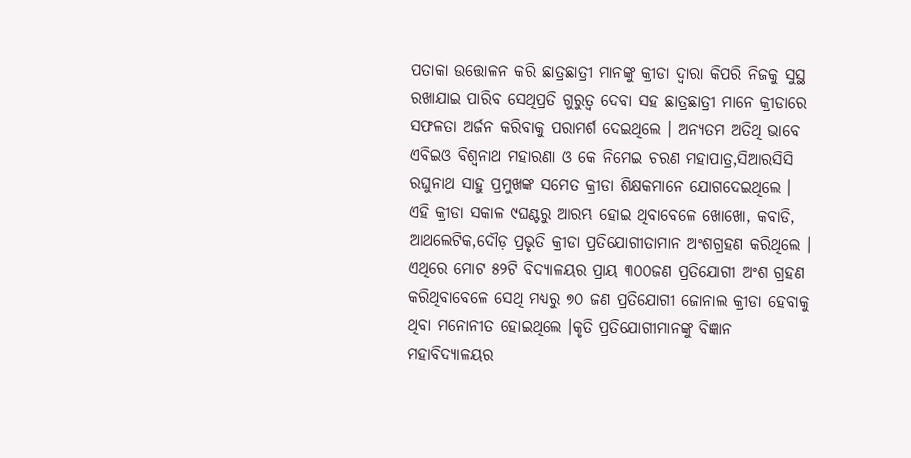ପତାକା ଉତ୍ତୋଳନ କରି ଛାତ୍ରଛାତ୍ରୀ ମାନଙ୍କୁ କ୍ରୀଡା ଦ୍ୱାରା କିପରି ନିଜକୁ ସୁସ୍ଥ ରଖାଯାଇ ପାରିବ ସେଥିପ୍ରତି ଗୁରୁତ୍ୱ ଦେବା ସହ ଛାତ୍ରଛାତ୍ରୀ ମାନେ କ୍ରୀଡାରେ ସଫଳତା ଅର୍ଜନ କରିବାକୁ ପରାମର୍ଶ ଦେଇଥିଲେ । ଅନ୍ୟତମ ଅତିଥି ଭାବେ ଏବିଇଓ ବିଶ୍ୱନାଥ ମହାରଣା ଓ କେ ନିମେଇ ଚରଣ ମହାପାତ୍ର,ସିଆରସିସି ରଘୁନାଥ ସାହୁ ପ୍ରମୁଖଙ୍କ ସମେତ କ୍ରୀଡା ଶିକ୍ଷକମାନେ ଯୋଗଦେଇଥିଲେ । ଏହି କ୍ରୀଡା ସକାଳ ୯ଘଣ୍ଟରୁ ଆରମ୍ଭ ହୋଇ ଥିବାବେଳେ ଖୋଖୋ, କବାଡି, ଆଥଲେଟିକ,ଦୌଡ଼ ପ୍ରଭୃତି କ୍ରୀଡା ପ୍ରତିଯୋଗୀତାମାନ ଅଂଶଗ୍ରହଣ କରିଥିଲେ । ଏଥିରେ ମୋଟ ୫୨ଟି ବିଦ୍ୟାଳୟର ପ୍ରାୟ ୩୦୦ଜଣ ପ୍ରତିଯୋଗୀ ଅଂଶ ଗ୍ରହଣ କରିଥିବାବେଳେ ସେଥି ମଧ୍ୟରୁ ୭୦ ଜଣ ପ୍ରତିଯୋଗୀ ଜୋନାଲ କ୍ରୀଡା ହେବାକୁ ଥିବା ମନୋନୀତ ହୋଇଥିଲେ ।କୃତି ପ୍ରତିଯୋଗୀମାନଙ୍କୁ ବିଜ୍ଞାନ ମହାବିଦ୍ୟାଳୟର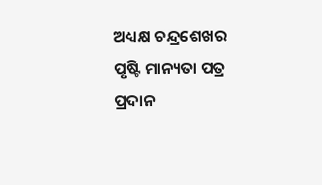ଅଧ୍ୟକ୍ଷ ଚନ୍ଦ୍ରଶେଖର ପୃଷ୍ଟି ମାନ୍ୟତା ପତ୍ର ପ୍ରଦାନ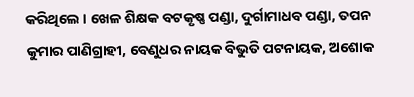କରିଥିଲେ । ଖେଳ ଶିକ୍ଷକ ବଟକୃଷ୍ଣ ପଣ୍ଡା, ଦୁର୍ଗାମାଧବ ପଣ୍ଡା, ତପନ କୁମାର ପାଣିଗ୍ରାହୀ, ବେଣୁଧର ନାୟକ ବିଭୁତି ପଟନାୟକ, ଅଶୋକ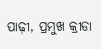ପାଢ଼ୀ, ପ୍ରମୁଖ କ୍ରୀଡା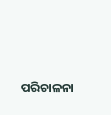ପରିଚାଳନା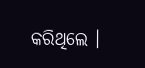କରିଥିଲେ ।